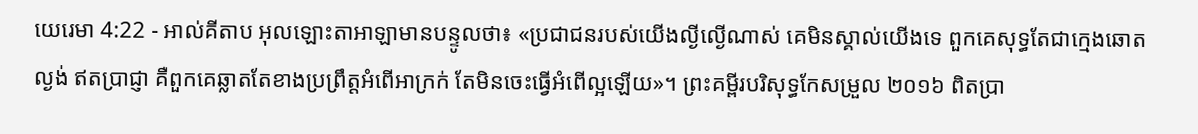យេរេមា 4:22 - អាល់គីតាប អុលឡោះតាអាឡាមានបន្ទូលថា៖ «ប្រជាជនរបស់យើងល្ងីល្ងើណាស់ គេមិនស្គាល់យើងទេ ពួកគេសុទ្ធតែជាក្មេងឆោតល្ងង់ ឥតប្រាជ្ញា គឺពួកគេឆ្លាតតែខាងប្រព្រឹត្តអំពើអាក្រក់ តែមិនចេះធ្វើអំពើល្អឡើយ»។ ព្រះគម្ពីរបរិសុទ្ធកែសម្រួល ២០១៦ ពិតប្រា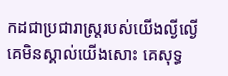កដជាប្រជារាស្ត្ររបស់យើងល្ងីល្ងើ គេមិនស្គាល់យើងសោះ គេសុទ្ធ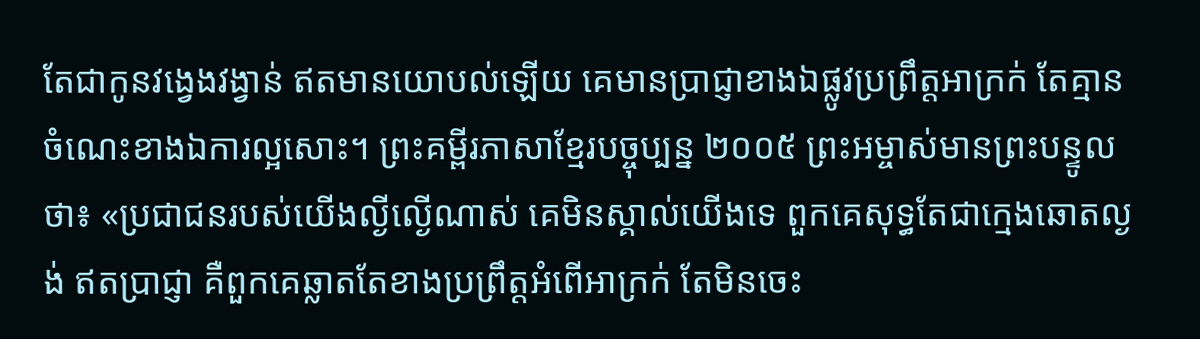តែជាកូនវង្វេងវង្វាន់ ឥតមានយោបល់ឡើយ គេមានប្រាជ្ញាខាងឯផ្លូវប្រព្រឹត្តអាក្រក់ តែគ្មានចំណេះខាងឯការល្អសោះ។ ព្រះគម្ពីរភាសាខ្មែរបច្ចុប្បន្ន ២០០៥ ព្រះអម្ចាស់មានព្រះបន្ទូលថា៖ «ប្រជាជនរបស់យើងល្ងីល្ងើណាស់ គេមិនស្គាល់យើងទេ ពួកគេសុទ្ធតែជាក្មេងឆោតល្ងង់ ឥតប្រាជ្ញា គឺពួកគេឆ្លាតតែខាងប្រព្រឹត្តអំពើអាក្រក់ តែមិនចេះ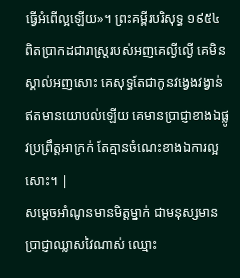ធ្វើអំពើល្អឡើយ»។ ព្រះគម្ពីរបរិសុទ្ធ ១៩៥៤ ពិតប្រាកដជារាស្ត្ររបស់អញគេល្ងីល្ងើ គេមិនស្គាល់អញសោះ គេសុទ្ធតែជាកូនវង្វេងវង្វាន់ ឥតមានយោបល់ឡើយ គេមានប្រាជ្ញាខាងឯផ្លូវប្រព្រឹត្តអាក្រក់ តែគ្មានចំណេះខាងឯការល្អសោះ។ |
សម្តេចអាំណូនមានមិត្តម្នាក់ ជាមនុស្សមានប្រាជ្ញាឈ្លាសវៃណាស់ ឈ្មោះ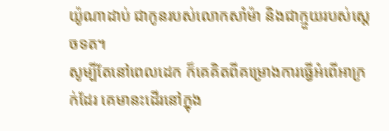យ៉ូណាដាប់ ជាកូនរបស់លោកសាំម៉ា និងជាក្មួយរបស់ស្តេចទត។
សូម្បីតែនៅពេលដេក ក៏គេគិតពីគម្រោងការធ្វើអំពើអាក្រក់ដែរ គេមានះដើរនៅក្នុង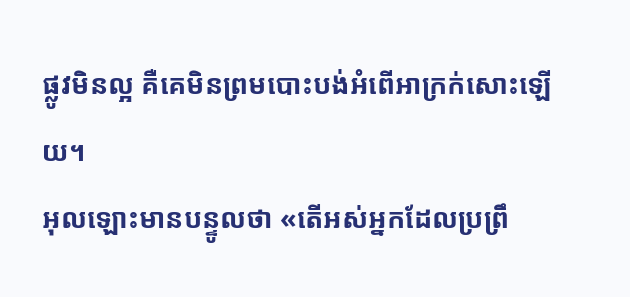ផ្លូវមិនល្អ គឺគេមិនព្រមបោះបង់អំពើអាក្រក់សោះឡើយ។
អុលឡោះមានបន្ទូលថា «តើអស់អ្នកដែលប្រព្រឹ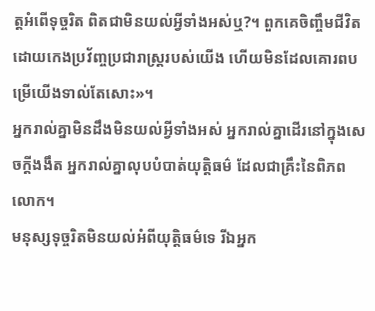ត្តអំពើទុច្ចរិត ពិតជាមិនយល់អ្វីទាំងអស់ឬ?។ ពួកគេចិញ្ចឹមជីវិត ដោយកេងប្រវ័ញ្ចប្រជារាស្ដ្ររបស់យើង ហើយមិនដែលគោរពបម្រើយើងទាល់តែសោះ»។
អ្នករាល់គ្នាមិនដឹងមិនយល់អ្វីទាំងអស់ អ្នករាល់គ្នាដើរនៅក្នុងសេចក្ដីងងឹត អ្នករាល់គ្នាលុបបំបាត់យុត្តិធម៌ ដែលជាគ្រឹះនៃពិភពលោក។
មនុស្សទុច្ចរិតមិនយល់អំពីយុត្តិធម៌ទេ រីឯអ្នក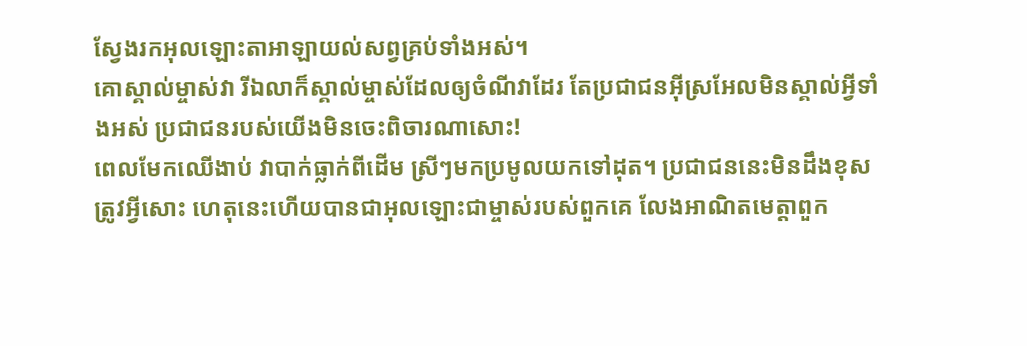ស្វែងរកអុលឡោះតាអាឡាយល់សព្វគ្រប់ទាំងអស់។
គោស្គាល់ម្ចាស់វា រីឯលាក៏ស្គាល់ម្ចាស់ដែលឲ្យចំណីវាដែរ តែប្រជាជនអ៊ីស្រអែលមិនស្គាល់អ្វីទាំងអស់ ប្រជាជនរបស់យើងមិនចេះពិចារណាសោះ!
ពេលមែកឈើងាប់ វាបាក់ធ្លាក់ពីដើម ស្រីៗមកប្រមូលយកទៅដុត។ ប្រជាជននេះមិនដឹងខុសត្រូវអ្វីសោះ ហេតុនេះហើយបានជាអុលឡោះជាម្ចាស់របស់ពួកគេ លែងអាណិតមេត្តាពួក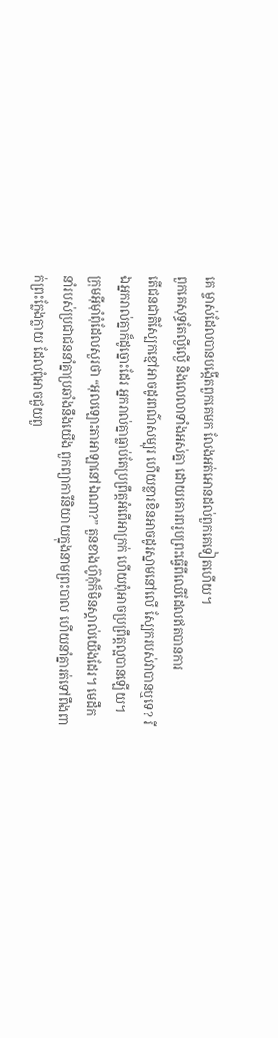គេ ម្ចាស់ដែលបានបង្កើតពួកគេមក លែងអត់អោនដល់ពួកគេទៀតហើយ។
ពួកគេសុទ្ធតែល្ងីល្ងើ និងលេលាទាំងអស់គ្នា ដោយគោរពរូបព្រះធ្វើពីឈើដែលឥតបានការ
តើជនជាតិស្បែកខ្មៅអាចដូរពណ៌សម្បុរ ហើយខ្លារខិនអាចដូរស្នាមនៅលើ ស្បែករបស់វាបានឬទេ? រីឯអ្នករាល់គ្នាក៏ដូច្នោះដែរ អ្នករាល់គ្នាធ្លាប់តែប្រព្រឹត្តអំពើអាក្រក់ ហើយពុំអាចប្រព្រឹត្តល្អបានឡើយ។
ក្រុមអ៊ីមុាំពុំដែលសួរថា “អុលឡោះតាអាឡានៅឯណា?” តួនខាងហ៊ូកុំក៏មិនស្គាល់យើងដែរ។ មេដឹកនាំរបស់ប្រជាជននាំគ្នាប្រឆាំងនឹងយើង ពួកព្យាការីនិយាយក្នុងនាមព្រះបាល ហើយនាំគ្នារត់ទៅពឹងពាក់ព្រះក្លែងក្លាយ ដែលពុំអាចជួយពួ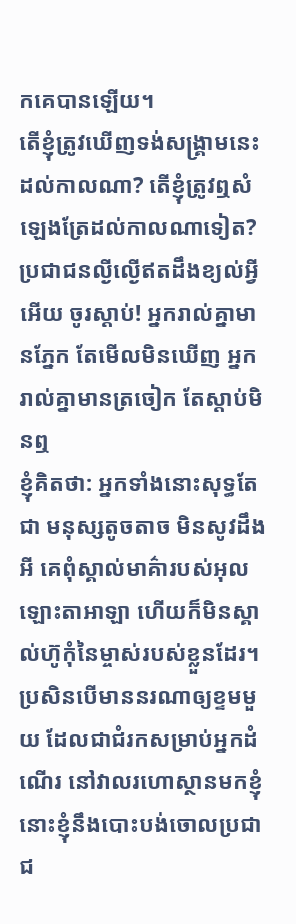កគេបានឡើយ។
តើខ្ញុំត្រូវឃើញទង់សង្គ្រាមនេះដល់កាលណា? តើខ្ញុំត្រូវឮសំឡេងត្រែដល់កាលណាទៀត?
ប្រជាជនល្ងីល្ងើឥតដឹងខ្យល់អ្វីអើយ ចូរស្ដាប់! អ្នករាល់គ្នាមានភ្នែក តែមើលមិនឃើញ អ្នករាល់គ្នាមានត្រចៀក តែស្ដាប់មិនឮ
ខ្ញុំគិតថា: អ្នកទាំងនោះសុទ្ធតែជា មនុស្សតូចតាច មិនសូវដឹងអី គេពុំស្គាល់មាគ៌ារបស់អុលឡោះតាអាឡា ហើយក៏មិនស្គាល់ហ៊ូកុំនៃម្ចាស់របស់ខ្លួនដែរ។
ប្រសិនបើមាននរណាឲ្យខ្ទមមួយ ដែលជាជំរកសម្រាប់អ្នកដំណើរ នៅវាលរហោស្ថានមកខ្ញុំ នោះខ្ញុំនឹងបោះបង់ចោលប្រជាជ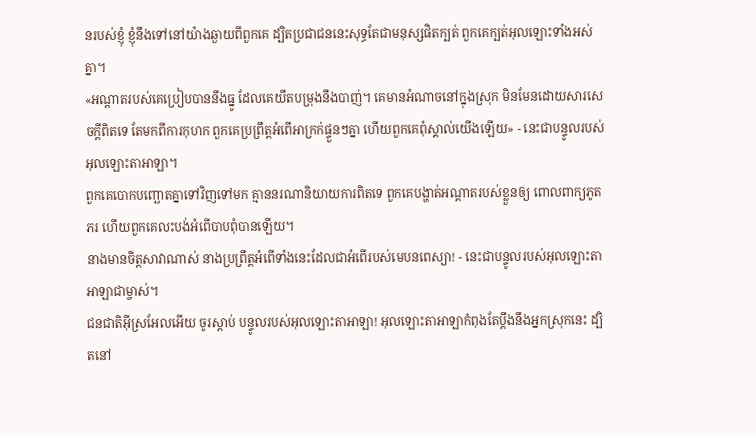នរបស់ខ្ញុំ ខ្ញុំនឹងទៅនៅយ៉ាងឆ្ងាយពីពួកគេ ដ្បិតប្រជាជននេះសុទ្ធតែជាមនុស្សផិតក្បត់ ពួកគេក្បត់អុលឡោះទាំងអស់គ្នា។
«អណ្ដាតរបស់គេប្រៀបបាននឹងធ្នូ ដែលគេយឹតបម្រុងនឹងបាញ់។ គេមានអំណាចនៅក្នុងស្រុក មិនមែនដោយសារសេចក្ដីពិតទេ តែមកពីការកុហក ពួកគេប្រព្រឹត្តអំពើអាក្រក់ផ្ទួនៗគ្នា ហើយពួកគេពុំស្គាល់យើងឡើយ» - នេះជាបន្ទូលរបស់អុលឡោះតាអាឡា។
ពួកគេបោកបញ្ឆោតគ្នាទៅវិញទៅមក គ្មាននរណានិយាយការពិតទេ ពួកគេបង្ហាត់អណ្ដាតរបស់ខ្លួនឲ្យ ពោលពាក្យភូតភរ ហើយពួកគេលះបង់អំពើបាបពុំបានឡើយ។
នាងមានចិត្តសាវាណាស់ នាងប្រព្រឹត្តអំពើទាំងនេះដែលជាអំពើរបស់មេបនពេស្យា! - នេះជាបន្ទូលរបស់អុលឡោះតាអាឡាជាម្ចាស់។
ជនជាតិអ៊ីស្រអែលអើយ ចូរស្ដាប់ បន្ទូលរបស់អុលឡោះតាអាឡា! អុលឡោះតាអាឡាកំពុងតែប្ដឹងនឹងអ្នកស្រុកនេះ ដ្បិតនៅ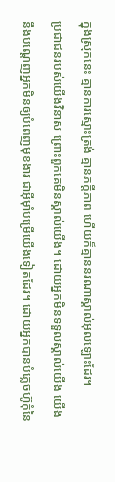ក្នុងស្រុកនេះ គ្មានការស្មោះត្រង់ គ្មានភក្ដីភាព ហើយក៏គ្មាននរណាស្គាល់អុលឡោះដែរ។
ប្រជាជនរបស់យើងវិនាស ព្រោះពួកគេមិនស្គាល់យើង។ ដោយអ្នកមិនទទួលស្គាល់យើង យើងនឹងបណ្ដេញអ្នកមិនឲ្យបំពេញមុខងារ ជាអ៊ីមុាំបម្រើយើងទៀតដែរ។ ដោយអ្នកបានបំភ្លេចហ៊ូកុំនៃ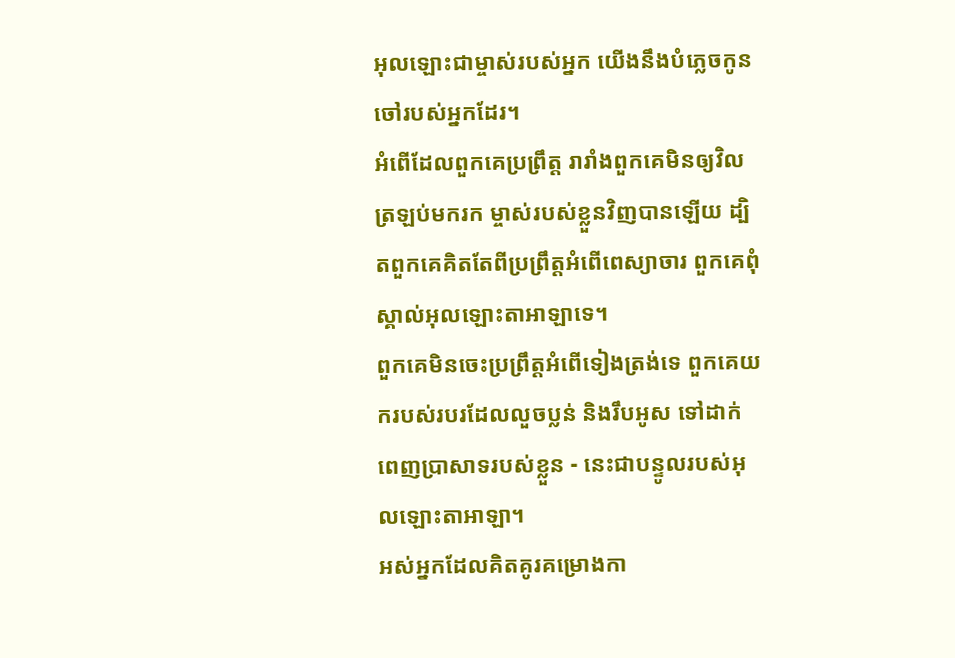អុលឡោះជាម្ចាស់របស់អ្នក យើងនឹងបំភ្លេចកូនចៅរបស់អ្នកដែរ។
អំពើដែលពួកគេប្រព្រឹត្ត រារាំងពួកគេមិនឲ្យវិលត្រឡប់មករក ម្ចាស់របស់ខ្លួនវិញបានឡើយ ដ្បិតពួកគេគិតតែពីប្រព្រឹត្តអំពើពេស្យាចារ ពួកគេពុំស្គាល់អុលឡោះតាអាឡាទេ។
ពួកគេមិនចេះប្រព្រឹត្តអំពើទៀងត្រង់ទេ ពួកគេយករបស់របរដែលលួចប្លន់ និងរឹបអូស ទៅដាក់ពេញប្រាសាទរបស់ខ្លួន - នេះជាបន្ទូលរបស់អុលឡោះតាអាឡា។
អស់អ្នកដែលគិតគូរគម្រោងកា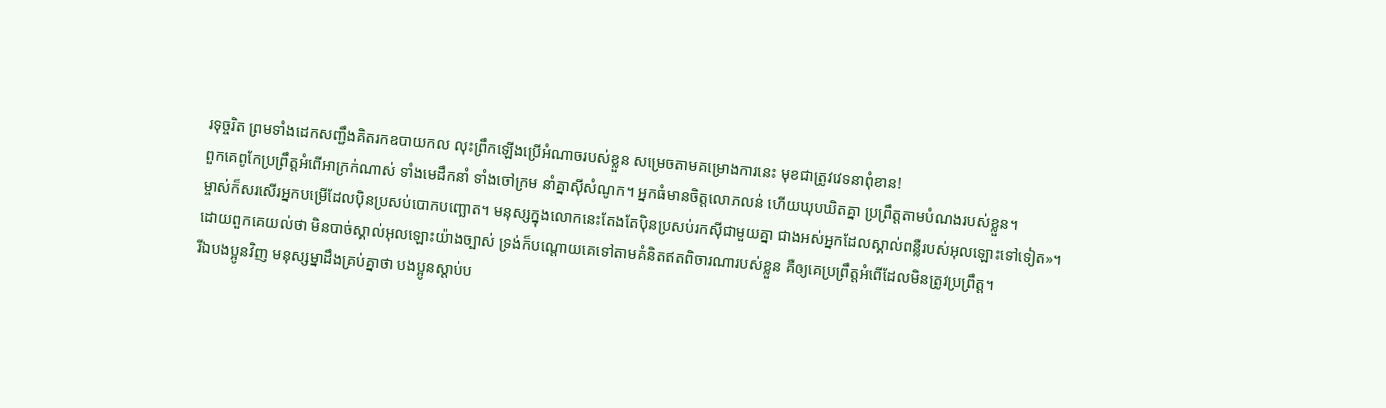រទុច្ចរិត ព្រមទាំងដេកសញ្ជឹងគិតរកឧបាយកល លុះព្រឹកឡើងប្រើអំណាចរបស់ខ្លួន សម្រេចតាមគម្រោងការនេះ មុខជាត្រូវវេទនាពុំខាន!
ពួកគេពូកែប្រព្រឹត្តអំពើអាក្រក់ណាស់ ទាំងមេដឹកនាំ ទាំងចៅក្រម នាំគ្នាស៊ីសំណូក។ អ្នកធំមានចិត្តលោភលន់ ហើយឃុបឃិតគ្នា ប្រព្រឹត្តតាមបំណងរបស់ខ្លួន។
ម្ចាស់ក៏សរសើរអ្នកបម្រើដែលប៉ិនប្រសប់បោកបញ្ឆោត។ មនុស្សក្នុងលោកនេះតែងតែប៉ិនប្រសប់រកស៊ីជាមួយគ្នា ជាងអស់អ្នកដែលស្គាល់ពន្លឺរបស់អុលឡោះទៅទៀត»។
ដោយពួកគេយល់ថា មិនបាច់ស្គាល់អុលឡោះយ៉ាងច្បាស់ ទ្រង់ក៏បណ្ដោយគេទៅតាមគំនិតឥតពិចារណារបស់ខ្លួន គឺឲ្យគេប្រព្រឹត្ដអំពើដែលមិនត្រូវប្រព្រឹត្ដ។
រីឯបងប្អូនវិញ មនុស្សម្នាដឹងគ្រប់គ្នាថា បងប្អូនស្ដាប់ប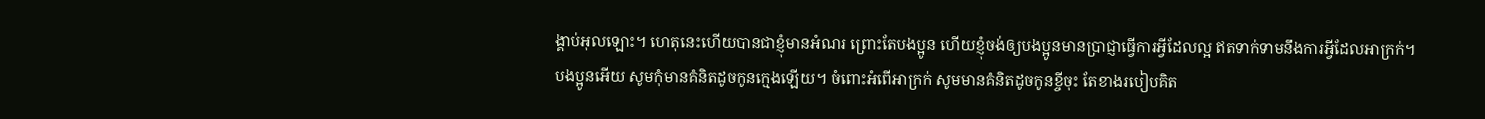ង្គាប់អុលឡោះ។ ហេតុនេះហើយបានជាខ្ញុំមានអំណរ ព្រោះតែបងប្អូន ហើយខ្ញុំចង់ឲ្យបងប្អូនមានប្រាជ្ញាធ្វើការអ្វីដែលល្អ ឥតទាក់ទាមនឹងការអ្វីដែលអាក្រក់។
បងប្អូនអើយ សូមកុំមានគំនិតដូចកូនក្មេងឡើយ។ ចំពោះអំពើអាក្រក់ សូមមានគំនិតដូចកូនខ្ចីចុះ តែខាងរបៀបគិត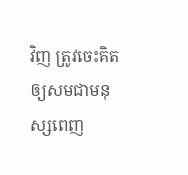វិញ ត្រូវចេះគិតឲ្យសមជាមនុស្សពេញ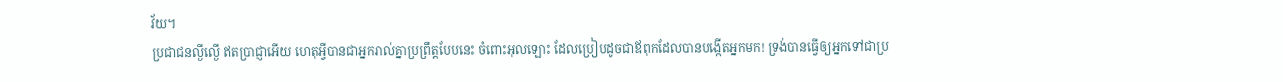វ័យ។
ប្រជាជនល្ងីល្ងើ ឥតប្រាជ្ញាអើយ ហេតុអ្វីបានជាអ្នករាល់គ្នាប្រព្រឹត្តបែបនេះ ចំពោះអុលឡោះ ដែលប្រៀបដូចជាឪពុកដែលបានបង្កើតអ្នកមក! ទ្រង់បានធ្វើឲ្យអ្នកទៅជាប្រ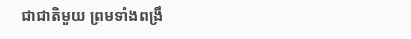ជាជាតិមួយ ព្រមទាំងពង្រឹ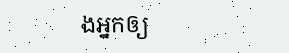ងអ្នកឲ្យ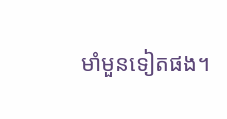មាំមួនទៀតផង។